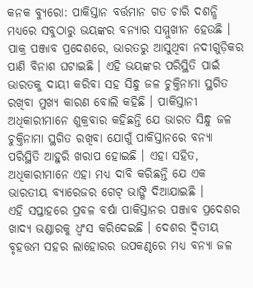କନକ ବ୍ୟୁରୋ: ପାକିସ୍ତାନ ବର୍ତ୍ତମାନ ଗତ ଚାରି ଦଶନ୍ଧି ମଧ୍ୟରେ ସବୁଠାରୁ ଭୟଙ୍କର ବନ୍ୟାର ସମ୍ମୁଖୀନ ହେଉଛି । ପାକ୍ର ପଞ୍ଜାବ ପ୍ରଦେଶରେ, ଭାରତରୁ ଆସୁଥିବା ନଦୀଗୁଡ଼ିକର ପାଣି ବିନାଶ ଘଟାଇଛି । ଏହି ଭୟଙ୍କର ପରିସ୍ଥିତି ପାଇଁ ଭାରତକୁ ଦାୟୀ କରିବା ସହ ସିନ୍ଧୁ ଜଳ ଚୁକ୍ତିନାମା ସ୍ଥଗିତ ରଖିବା ମୁଖ୍ୟ କାରଣ ବୋଲି କହିଛି । ପାକିସ୍ତାନୀ ଅଧିକାରୀମାନେ ଶୁକ୍ରବାର କହିଛନ୍ତି ଯେ ଭାରତ ସିନ୍ଧୁ ଜଳ ଚୁକ୍ତିନାମା ସ୍ଥଗିତ ରଖିବା ଯୋଗୁଁ ପାକିସ୍ତାନରେ ବନ୍ୟା ପରିସ୍ଥିତି ଆହୁରି ଖରାପ ହୋଇଛି । ଏହା ସହିତ, ଅଧିକାରୀମାନେ ଏହା ମଧ୍ୟ ଦାବି କରିଛନ୍ତି ଯେ ଏକ ଭାରତୀୟ ବ୍ୟାରେଜର ଗେଟ୍ ଭାଙ୍ଗି ଦିଆଯାଇଛି ।
ଏହି ସପ୍ତାହରେ ପ୍ରବଳ ବର୍ଷା ପାକିସ୍ତାନର ପଞ୍ଜାବ ପ୍ରଦେଶର ଖାଦ୍ୟ ଭଣ୍ଡାରକୁ ଧ୍ୱଂସ କରିଦେଇଛି । ଦେଶର ଦ୍ୱିତୀୟ ବୃହତ୍ତମ ସହର ଲାହୋରର ଉପକଣ୍ଠରେ ମଧ୍ୟ ବନ୍ୟା ଜଳ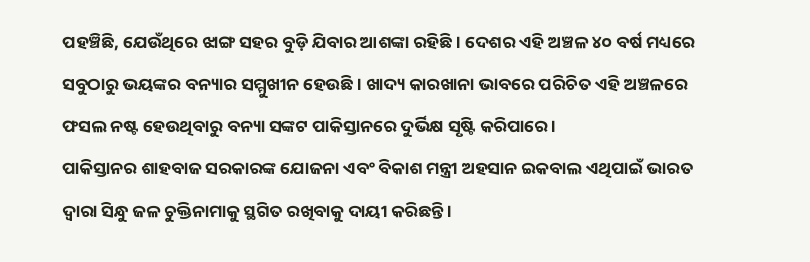ପହଞ୍ଚିଛି, ଯେଉଁଥିରେ ଝାଙ୍ଗ ସହର ବୁଡ଼ି ଯିବାର ଆଶଙ୍କା ରହିଛି । ଦେଶର ଏହି ଅଞ୍ଚଳ ୪୦ ବର୍ଷ ମଧ୍ୟରେ ସବୁଠାରୁ ଭୟଙ୍କର ବନ୍ୟାର ସମ୍ମୁଖୀନ ହେଉଛି । ଖାଦ୍ୟ କାରଖାନା ଭାବରେ ପରିଚିତ ଏହି ଅଞ୍ଚଳରେ ଫସଲ ନଷ୍ଟ ହେଉଥିବାରୁ ବନ୍ୟା ସଙ୍କଟ ପାକିସ୍ତାନରେ ଦୁର୍ଭିକ୍ଷ ସୃଷ୍ଟି କରିପାରେ ।
ପାକିସ୍ତାନର ଶାହବାଜ ସରକାରଙ୍କ ଯୋଜନା ଏବଂ ବିକାଶ ମନ୍ତ୍ରୀ ଅହସାନ ଇକବାଲ ଏଥିପାଇଁ ଭାରତ ଦ୍ୱାରା ସିନ୍ଧୁ ଜଳ ଚୁକ୍ତିନାମାକୁ ସ୍ଥଗିତ ରଖିବାକୁ ଦାୟୀ କରିଛନ୍ତି ।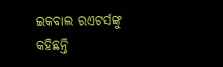ଇକବାଲ ରଏଟର୍ସଙ୍କୁ କହିଛନ୍ତି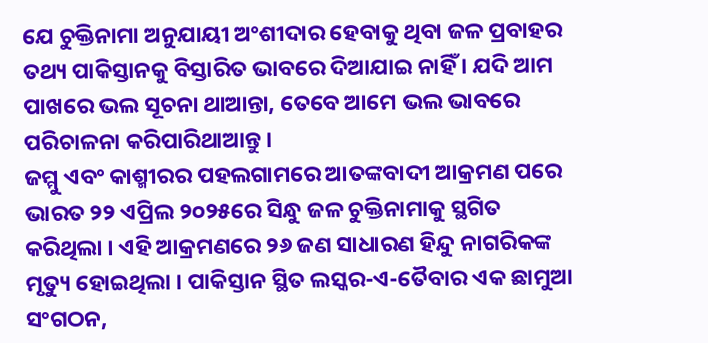ଯେ ଚୁକ୍ତିନାମା ଅନୁଯାୟୀ ଅଂଶୀଦାର ହେବାକୁ ଥିବା ଜଳ ପ୍ରବାହର ତଥ୍ୟ ପାକିସ୍ତାନକୁ ବିସ୍ତାରିତ ଭାବରେ ଦିଆଯାଇ ନାହିଁ । ଯଦି ଆମ ପାଖରେ ଭଲ ସୂଚନା ଥାଆନ୍ତା, ତେବେ ଆମେ ଭଲ ଭାବରେ ପରିଚାଳନା କରିପାରିଥାଆନ୍ତୁ ।
ଜମ୍ମୁ ଏବଂ କାଶ୍ମୀରର ପହଲଗାମରେ ଆତଙ୍କବାଦୀ ଆକ୍ରମଣ ପରେ ଭାରତ ୨୨ ଏପ୍ରିଲ ୨୦୨୫ରେ ସିନ୍ଧୁ ଜଳ ଚୁକ୍ତିନାମାକୁ ସ୍ଥଗିତ କରିଥିଲା । ଏହି ଆକ୍ରମଣରେ ୨୬ ଜଣ ସାଧାରଣ ହିନ୍ଦୁ ନାଗରିକଙ୍କ ମୃତ୍ୟୁ ହୋଇଥିଲା । ପାକିସ୍ତାନ ସ୍ଥିତ ଲସ୍କର-ଏ-ତୈବାର ଏକ ଛାମୁଆ ସଂଗଠନ,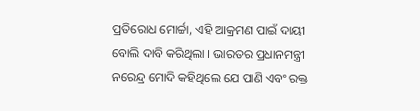ପ୍ରତିରୋଧ ମୋର୍ଚ୍ଚା, ଏହି ଆକ୍ରମଣ ପାଇଁ ଦାୟୀ ବୋଲି ଦାବି କରିଥିଲା । ଭାରତର ପ୍ରଧାନମନ୍ତ୍ରୀ ନରେନ୍ଦ୍ର ମୋଦି କହିଥିଲେ ଯେ ପାଣି ଏବଂ ରକ୍ତ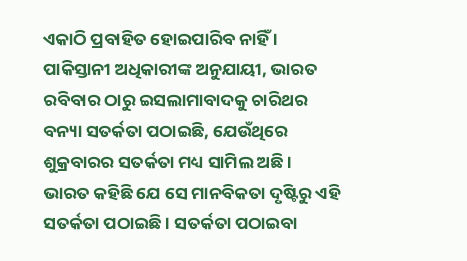ଏକାଠି ପ୍ରବାହିତ ହୋଇପାରିବ ନାହିଁ ।
ପାକିସ୍ତାନୀ ଅଧିକାରୀଙ୍କ ଅନୁଯାୟୀ, ଭାରତ ରବିବାର ଠାରୁ ଇସଲାମାବାଦକୁ ଚାରିଥର ବନ୍ୟା ସତର୍କତା ପଠାଇଛି, ଯେଉଁଥିରେ ଶୁକ୍ରବାରର ସତର୍କତା ମଧ୍ୟ ସାମିଲ ଅଛି । ଭାରତ କହିଛି ଯେ ସେ ମାନବିକତା ଦୃଷ୍ଟିରୁ ଏହି ସତର୍କତା ପଠାଇଛି । ସତର୍କତା ପଠାଇବା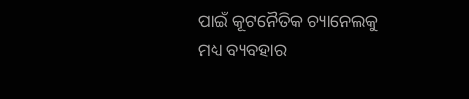ପାଇଁ କୂଟନୈତିକ ଚ୍ୟାନେଲକୁ ମଧ୍ୟ ବ୍ୟବହାର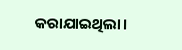କରାଯାଇଥିଲା।